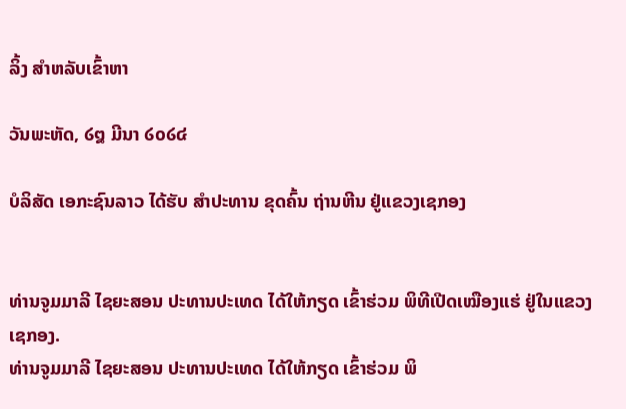ລິ້ງ ສຳຫລັບເຂົ້າຫາ

ວັນພະຫັດ, ໒໘ ມີນາ ໒໐໒໔

ບໍລິສັດ ເອກະຊົນລາວ ໄດ້ຮັບ ສຳປະທານ ຂຸດຄົ້ນ ຖ່ານຫີນ ຢູ່ແຂວງເຊກອງ


ທ່ານຈູມມາລີ ໄຊຍະສອນ ປະທານປະເທດ ໄດ້ໃຫ້ກຽດ ເຂົ້າຮ່ວມ ພິທີເປີດເໝືອງແຮ່ ຢູ່ໃນແຂວງເຊກອງ.
ທ່ານຈູມມາລີ ໄຊຍະສອນ ປະທານປະເທດ ໄດ້ໃຫ້ກຽດ ເຂົ້າຮ່ວມ ພິ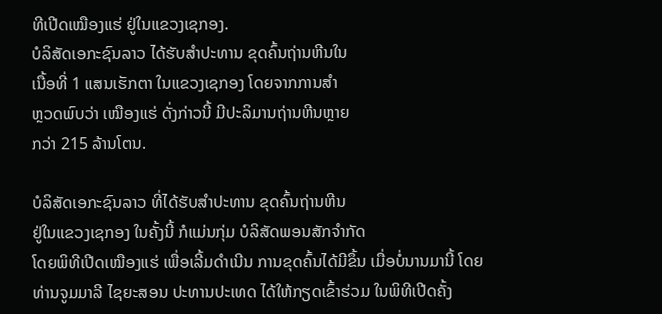ທີເປີດເໝືອງແຮ່ ຢູ່ໃນແຂວງເຊກອງ.
ບໍລິສັດເອກະຊົນລາວ ໄດ້ຮັບສຳປະທານ ຂຸດຄົ້ນຖ່ານຫີນໃນ
ເນື້ອທີ່ 1 ແສນເຮັກຕາ ໃນແຂວງເຊກອງ ໂດຍຈາກການສຳ
ຫຼວດພົບວ່າ ເໝືອງແຮ່ ດັ່ງກ່າວນີ້ ມີປະລິມານຖ່ານຫີນຫຼາຍ
ກວ່າ 215 ລ້ານໂຕນ.

ບໍລິສັດເອກະຊົນລາວ ທີ່ໄດ້ຮັບສຳປະທານ ຂຸດຄົ້ນຖ່ານຫີນ
ຢູ່ໃນແຂວງເຊກອງ ໃນຄັ້ງນີ້ ກໍແມ່ນກຸ່ມ ບໍລິສັດພອນສັກຈຳກັດ
ໂດຍພິທີເປີດເໝືອງແຮ່ ເພື່ອເລີ້ມດຳເນີນ ການຂຸດຄົ້ນໄດ້ມີຂຶ້ນ ເມື່ອບໍ່ນານມານີ້ ໂດຍ
ທ່ານຈູມມາລີ ໄຊຍະສອນ ປະທານປະເທດ ໄດ້ໃຫ້ກຽດເຂົ້າຮ່ວມ ໃນພິທີເປີດຄັ້ງ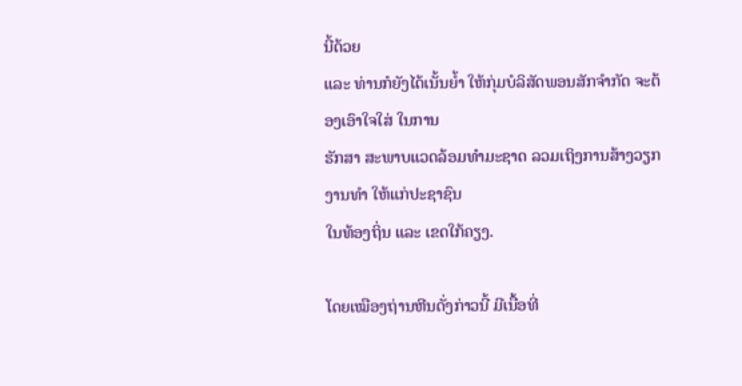ນີ້ດ້ວຍ
ແລະ ທ່ານກໍຍັງໄດ້ເນັ້ນຍ້ຳ ໃຫ້ກຸ່ມບໍລິສັດພອນສັກຈຳກັດ ຈະຕ້ອງເອົາໃຈໃສ່ ໃນການ
ຮັກສາ ສະພາບແວດລ້ອມທຳມະຊາດ ລວມເຖິງການສ້າງວຽກງານທຳ ໃຫ້ແກ່ປະຊາຊົນ
ໃນທ້ອງຖິ່ນ ແລະ ເຂດໃກ້ຄຽງ.

ໂດຍເໝືອງຖ່ານຫີນດັ່ງກ່າວນີ້ ມີເນື້ອທີ່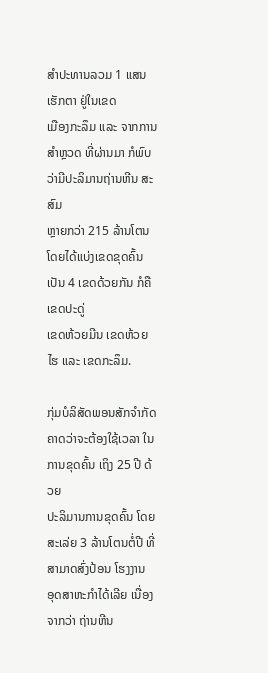ສຳປະທານລວມ 1 ແສນເຮັກຕາ ຢູ່ໃນເຂດ
ເມືອງກະລຶມ ແລະ ຈາກການສຳຫຼວດ ທີ່ຜ່ານມາ ກໍພົບວ່າມີປະລິມານຖ່ານຫີນ ສະສົມ
ຫຼາຍກວ່າ 215 ລ້ານໂຕນ ໂດຍໄດ້ແບ່ງເຂດຂຸດຄົ້ນເປັນ 4 ເຂດດ້ວຍກັນ ກໍຄືເຂດປະດູ່
ເຂດຫ້ວຍມີນ ເຂດຫ້ວຍໄຮ ແລະ ເຂດກະລຶມ.

ກຸ່ມບໍລິສັດພອນສັກຈຳກັດ ຄາດວ່າຈະຕ້ອງໃຊ້ເວລາ ໃນການຂຸດຄົ້ນ ເຖິງ 25 ປີ ດ້ວຍ
ປະລິມານການຂຸດຄົ້ນ ໂດຍສະເລ່ຍ 3 ລ້ານໂຕນຕໍ່ປີ ທີ່ສາມາດສົ່ງປ້ອນ ໂຮງງານ
ອຸດສາຫະກຳໄດ້ເລີຍ ເນື່ອງຈາກວ່າ ຖ່ານຫີນ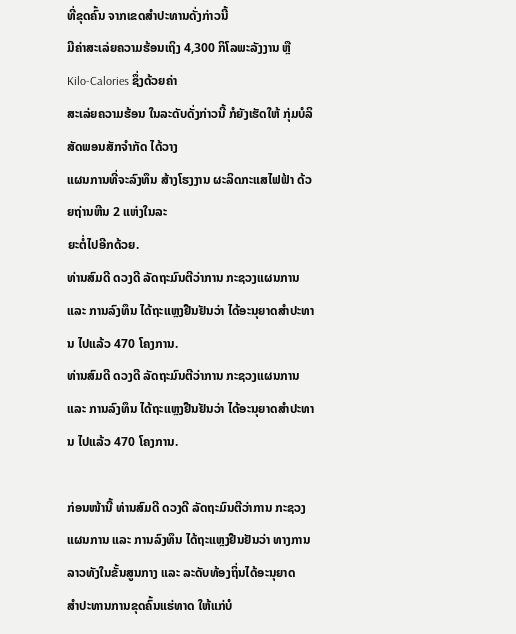ທີ່ຂຸດຄົ້ນ ຈາກເຂດສຳປະທານດັ່ງກ່າວນີ້
ມີຄ່າສະເລ່ຍຄວາມຮ້ອນເຖິງ 4,300 ກິໂລພະລັງງານ ຫຼື Kilo-Calories ຊຶ່ງດ້ວຍຄ່າ
ສະເລ່ຍຄວາມຮ້ອນ ໃນລະດັບດັ່ງກ່າວນີ້ ກໍຍັງເຮັດໃຫ້ ກຸ່ມບໍລິສັດພອນສັກຈຳກັດ ໄດ້ວາງ
ແຜນການທີ່ຈະລົງທຶນ ສ້າງໂຮງງານ ຜະລິດກະແສໄຟຟ້າ ດ້ວຍຖ່ານຫີນ 2 ແຫ່ງໃນລະ
ຍະຕໍ່ໄປອີກດ້ວຍ.
ທ່ານສົມດີ ດວງດີ ລັດຖະມົນຕີວ່າການ ກະຊວງແຜນການ ແລະ ການລົງທຶນ ໄດ້ຖະແຫຼງຢືນຢັນວ່າ ໄດ້ອະນຸຍາດສຳປະທານ ໄປແລ້ວ 470 ໂຄງການ.
ທ່ານສົມດີ ດວງດີ ລັດຖະມົນຕີວ່າການ ກະຊວງແຜນການ ແລະ ການລົງທຶນ ໄດ້ຖະແຫຼງຢືນຢັນວ່າ ໄດ້ອະນຸຍາດສຳປະທານ ໄປແລ້ວ 470 ໂຄງການ.

ກ່ອນໜ້ານີ້ ທ່ານສົມດີ ດວງດີ ລັດຖະມົນຕີວ່າການ ກະຊວງ
ແຜນການ ແລະ ການລົງທຶນ ໄດ້ຖະແຫຼງຢືນຢັນວ່າ ທາງການ
ລາວທັງໃນຂັ້ນສູນກາງ ແລະ ລະດັບທ້ອງຖິ່ນໄດ້ອະນຸຍາດ
ສຳປະທານການຂຸດຄົ້ນແຮ່ທາດ ໃຫ້ແກ່ບໍ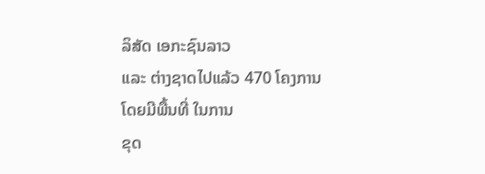ລິສັດ ເອກະຊົນລາວ
ແລະ ຕ່າງຊາດໄປແລ້ວ 470 ໂຄງການ ໂດຍມີພື້ນທີ່ ໃນການ
ຂຸດ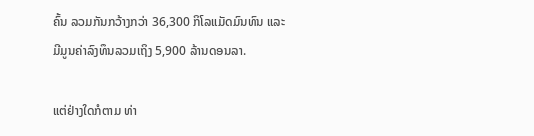ຄົ້ນ ລວມກັນກວ້າງກວ່າ 36,300 ກິໂລແມັດມົນທົນ ແລະ
ມີມູນຄ່າລົງທຶນລວມເຖິງ 5,900 ລ້ານດອນລາ.

ແຕ່ຢ່າງໃດກໍຕາມ ທ່າ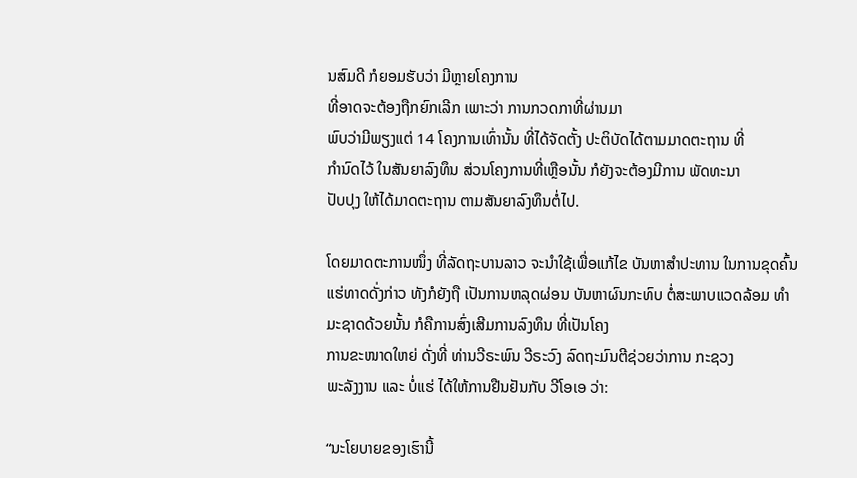ນສົມດີ ກໍຍອມຮັບວ່າ ມີຫຼາຍໂຄງການ
ທີ່ອາດຈະຕ້ອງຖືກຍົກເລີກ ເພາະວ່າ ການກວດກາທີ່ຜ່ານມາ
ພົບວ່າມີພຽງແຕ່ 14 ໂຄງການເທົ່ານັ້ນ ທີ່ໄດ້ຈັດຕັ້ງ ປະຕິບັດໄດ້ຕາມມາດຕະຖານ ທີ່
ກຳນົດໄວ້ ໃນສັນຍາລົງທຶນ ສ່ວນໂຄງການທີ່ເຫຼືອນັ້ນ ກໍຍັງຈະຕ້ອງມີການ ພັດທະນາ
ປັບປຸງ ໃຫ້ໄດ້ມາດຕະຖານ ຕາມສັນຍາລົງທຶນຕໍ່ໄປ.

ໂດຍມາດຕະການໜຶ່ງ ທີ່ລັດຖະບານລາວ ຈະນຳໃຊ້ເພື່ອແກ້ໄຂ ບັນຫາສຳປະທານ ໃນການຂຸດຄົ້ນແຮ່ທາດດັ່ງກ່າວ ທັງກໍຍັງຖື ເປັນການຫລຸດຜ່ອນ ບັນຫາຜົນກະທົບ ຕໍ່ສະພາບແວດລ້ອມ ທຳມະຊາດດ້ວຍນັ້ນ ກໍຄືການສົ່ງເສີມການລົງທຶນ ທີ່ເປັນໂຄງ
ການຂະໜາດໃຫຍ່ ດັ່ງທີ່ ທ່ານວີຣະພົນ ວີຣະວົງ ລົດຖະມົນຕີຊ່ວຍວ່າການ ກະຊວງ
ພະລັງງານ ແລະ ບໍ່ແຮ່ ໄດ້ໃຫ້ການຢືນຢັນກັບ ວີໂອເອ ວ່າ:

“ນະໂຍບາຍຂອງເຮົານີ້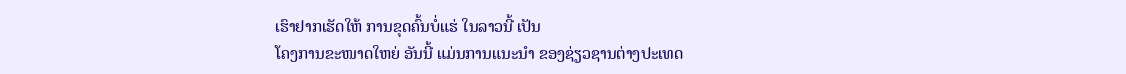ເຮົາຢາກເຮັດໃຫ້ ການຂຸດຄົ້ນບໍ່ແຮ່ ໃນລາວນີ້ ເປັນ
ໂຄງການຂະໜາດໃຫຍ່ ອັນນີ້ ແມ່ນການແນະນຳ ຂອງຊ່ຽວຊານຕ່າງປະເທດ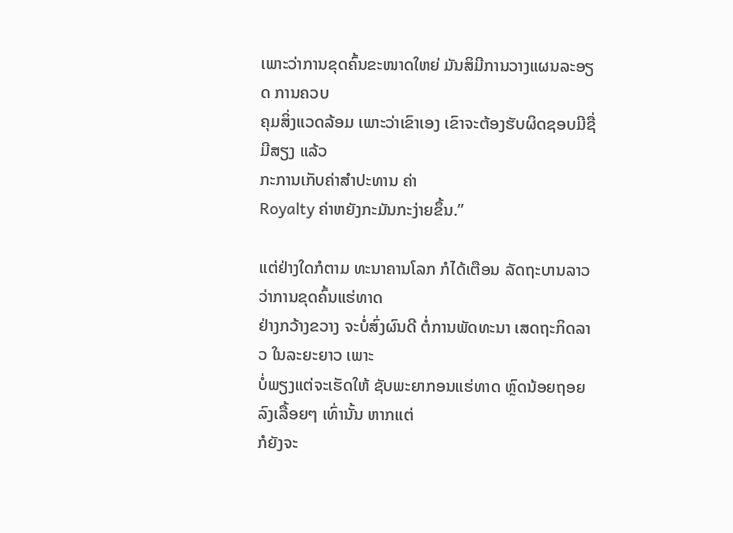ເພາະວ່າການຂຸດຄົ້ນຂະໜາດໃຫຍ່ ມັນສິມີການວາງແຜນລະອຽດ ການຄວບ
ຄຸມສິ່ງແວດລ້ອມ ເພາະວ່າເຂົາເອງ ເຂົາຈະຕ້ອງຮັບຜິດຊອບມີຊື່ມີສຽງ ແລ້ວ
ກະການເກັບຄ່າສຳປະທານ ຄ່າ
Royalty ຄ່າຫຍັງກະມັນກະງ່າຍຂຶ້ນ.”

ແຕ່ຢ່າງໃດກໍຕາມ ທະນາຄານໂລກ ກໍໄດ້ເຕືອນ ລັດຖະບານລາວວ່າການຂຸດຄົ້ນແຮ່ທາດ
ຢ່າງກວ້າງຂວາງ ຈະບໍ່ສົ່ງຜົນດີ ຕໍ່ການພັດທະນາ ເສດຖະກິດລາວ ໃນລະຍະຍາວ ເພາະ
ບໍ່ພຽງແຕ່ຈະເຮັດໃຫ້ ຊັບພະຍາກອນແຮ່ທາດ ຫຼົດນ້ອຍຖອຍລົງເລື້ອຍໆ ເທົ່ານັ້ນ ຫາກແຕ່
ກໍຍັງຈະ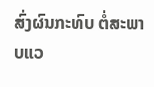ສົ່ງຜົນກະທົບ ຕໍ່ສະພາບແວ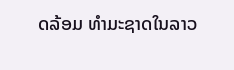ດລ້ອມ ທຳມະຊາດໃນລາວ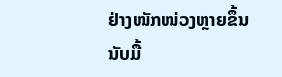ຢ່າງໜັກໜ່ວງຫຼາຍຂຶ້ນ
ນັບມື້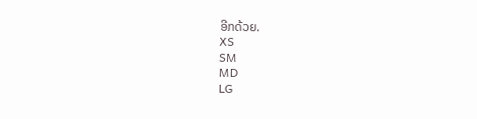ອີກດ້ວຍ.
XS
SM
MD
LG